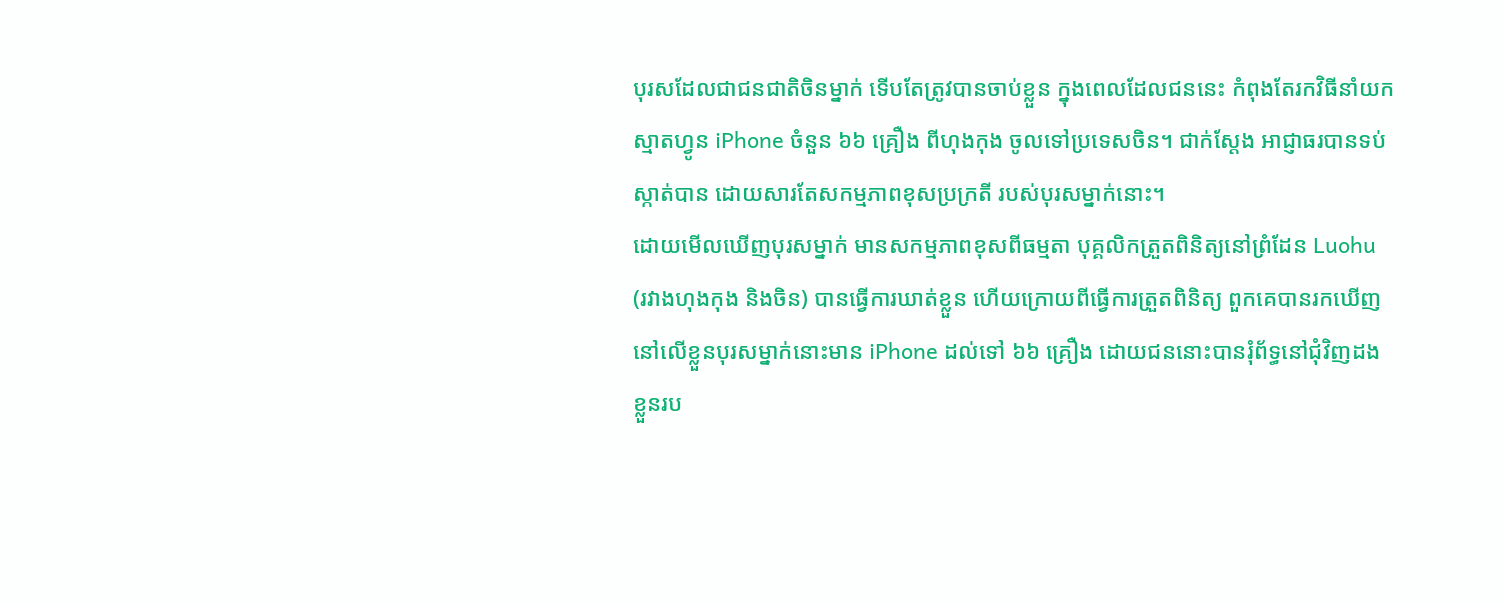បុរសដែលជាជនជាតិចិនម្នាក់ ទើបតែត្រូវបានចាប់ខ្លួន ក្នុងពេលដែលជននេះ កំពុងតែរកវិធីនាំយក
ស្មាតហ្វូន iPhone ចំនួន ៦៦ គ្រឿង ពីហុងកុង ចូលទៅប្រទេសចិន។ ជាក់ស្តែង អាជ្ញាធរបានទប់
ស្កាត់បាន ដោយសារតែសកម្មភាពខុសប្រក្រតី របស់បុរសម្នាក់នោះ។
ដោយមើលឃើញបុរសម្នាក់ មានសកម្មភាពខុសពីធម្មតា បុគ្គលិកត្រួតពិនិត្យនៅព្រំដែន Luohu
(រវាងហុងកុង និងចិន) បានធ្វើការឃាត់ខ្លួន ហើយក្រោយពីធ្វើការត្រួតពិនិត្យ ពួកគេបានរកឃើញ
នៅលើខ្លួនបុរសម្នាក់នោះមាន iPhone ដល់ទៅ ៦៦ គ្រឿង ដោយជននោះបានរុំព័ទ្ធនៅជុំវិញដង
ខ្លួនរប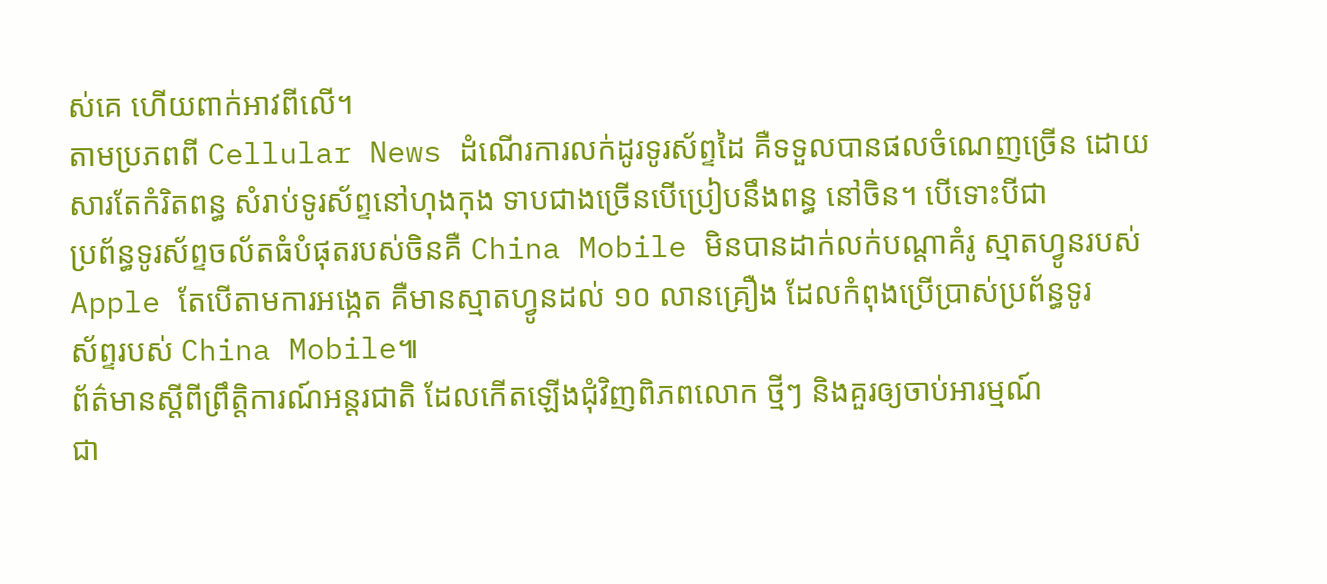ស់គេ ហើយពាក់អាវពីលើ។
តាមប្រភពពី Cellular News ដំណើរការលក់ដូរទូរស័ព្ទដៃ គឺទទួលបានផលចំណេញច្រើន ដោយ
សារតែកំរិតពន្ធ សំរាប់ទូរស័ព្ទនៅហុងកុង ទាបជាងច្រើនបើប្រៀបនឹងពន្ធ នៅចិន។ បើទោះបីជា
ប្រព័ន្ធទូរស័ព្ទចល័តធំបំផុតរបស់ចិនគឺ China Mobile មិនបានដាក់លក់បណ្តាគំរូ ស្មាតហ្វូនរបស់
Apple តែបើតាមការអង្កេត គឺមានស្មាតហ្វូនដល់ ១០ លានគ្រឿង ដែលកំពុងប្រើប្រាស់ប្រព័ន្ធទូរ
ស័ព្ទរបស់ China Mobile៕
ព័ត៌មានស្តីពីព្រឹត្តិការណ៍អន្តរជាតិ ដែលកើតឡើងជុំវិញពិភពលោក ថ្មីៗ និងគួរឲ្យចាប់អារម្មណ៍
ជា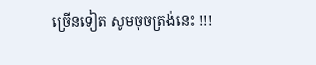ច្រើនទៀត សូមចុចត្រង់នេះ !!!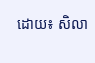ដោយ៖ សិលា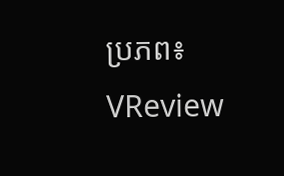ប្រភព៖ VReview